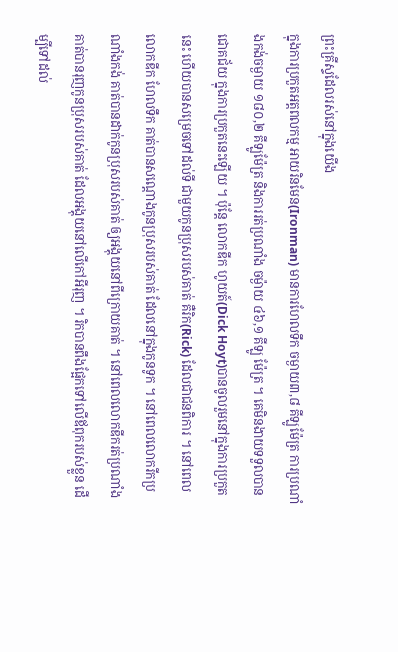ព្រះគ្រីស្ទដែលរស់នៅក្នុងយើង
ក្នុងការប្រកួតអត្តពលកម្ម អាយរិនមែន(Ironman) មានការហែលទឹក ចម្ងាយ៣,៨ គីឡូម៉ែត្រ ការប្រណាំងកង់ចម្ងាយ ១៨០,២ គីឡូម៉ែត្រ និងការរត់ប្រណាំង ចម្ង៉ាយ ៤៦,១ គីឡូ ម៉ែត្រ ។ គេមិនងាយទទួលបានជោគជ័យ ក្នុងការប្រកួតនេះឡើយ ។ ប៉ុន្តែ លោកឌីក ហូយត៍(Dick Hoyt)បានចូលរួមនៅក្នុងការប្រកួតនេះ ហើយបានសម្រេចទៅដល់ទី ជាមួយកូនប្រុសរបស់គាត់ គឺរិក(Rick) ដែលជាជនពិការ ។ នៅពេលលោកឌីក ហែលទឹក គាត់បានសណ្តោងកូនប្រុសរបស់គាត់ ដែលនៅក្នុងកូនទូក ។ នៅពេលលោករីកប្រណាំងកង់ គាត់បានដាក់កូនប្រុសរបស់គាត់ ឲ្យអង្គុយនៅពីក្រោយគាត់ ។ នៅពេលលោកឌីករត់ប្រណាំង គាត់បានរុញកូនប្រុសរបស់គាត់ ដែលអង្គុយនៅលើកៅអីរុញ ។ រិកបានពឹងផ្អែកទៅលើឪពុករបស់ខ្លួន ដើម្បីទៅដល់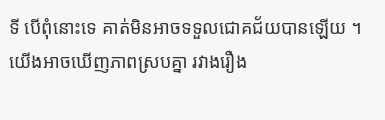ទី បើពុំនោះទេ គាត់មិនអាចទទួលជោគជ័យបានឡើយ ។ យើងអាចឃើញភាពស្របគ្នា រវាងរឿង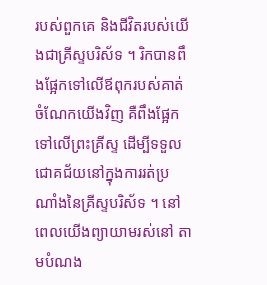របស់ពួកគេ និងជីវិតរបស់យើងជាគ្រីស្ទបរិស័ទ ។ រិកបានពឹងផ្អែកទៅលើឪពុករបស់គាត់ ចំណែកយើងវិញ គឺពឹងផ្អែកទៅលើព្រះគ្រីស្ទ ដើម្បីទទួលជោគជ័យនៅក្នុងការរត់ប្រណាំងនៃគ្រីស្ទបរិស័ទ ។ នៅពេលយើងព្យាយាមរស់នៅ តាមបំណង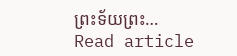ព្រះទ័យព្រះ…
Read article